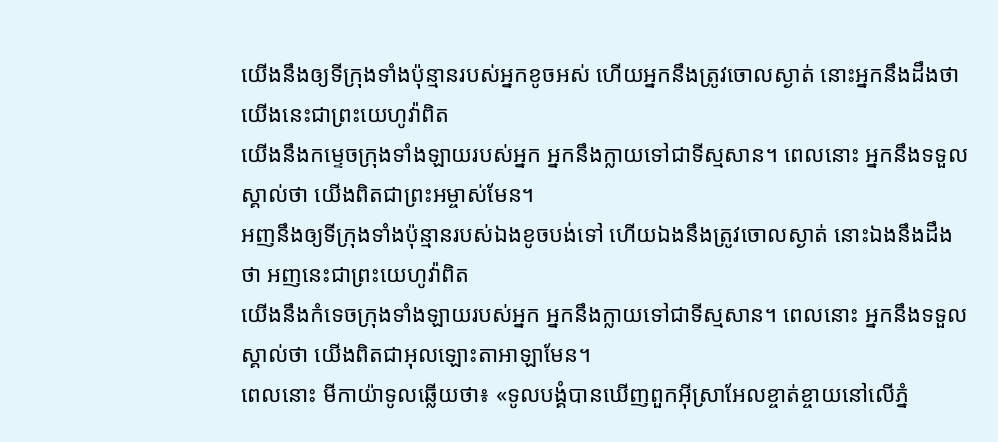យើងនឹងឲ្យទីក្រុងទាំងប៉ុន្មានរបស់អ្នកខូចអស់ ហើយអ្នកនឹងត្រូវចោលស្ងាត់ នោះអ្នកនឹងដឹងថា យើងនេះជាព្រះយេហូវ៉ាពិត
យើងនឹងកម្ទេចក្រុងទាំងឡាយរបស់អ្នក អ្នកនឹងក្លាយទៅជាទីស្មសាន។ ពេលនោះ អ្នកនឹងទទួលស្គាល់ថា យើងពិតជាព្រះអម្ចាស់មែន។
អញនឹងឲ្យទីក្រុងទាំងប៉ុន្មានរបស់ឯងខូចបង់ទៅ ហើយឯងនឹងត្រូវចោលស្ងាត់ នោះឯងនឹងដឹងថា អញនេះជាព្រះយេហូវ៉ាពិត
យើងនឹងកំទេចក្រុងទាំងឡាយរបស់អ្នក អ្នកនឹងក្លាយទៅជាទីស្មសាន។ ពេលនោះ អ្នកនឹងទទួលស្គាល់ថា យើងពិតជាអុលឡោះតាអាឡាមែន។
ពេលនោះ មីកាយ៉ាទូលឆ្លើយថា៖ «ទូលបង្គំបានឃើញពួកអ៊ីស្រាអែលខ្ចាត់ខ្ចាយនៅលើភ្នំ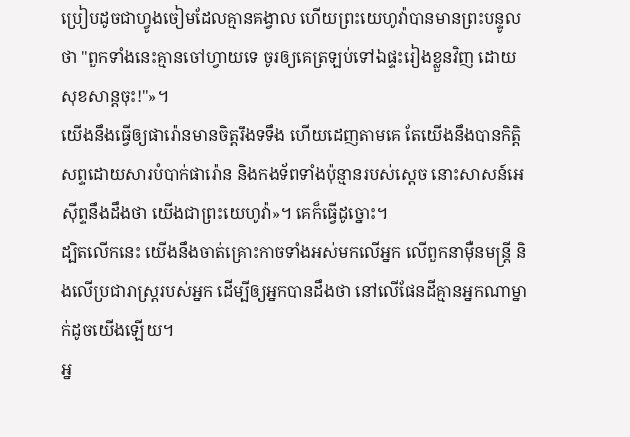ប្រៀបដូចជាហ្វូងចៀមដែលគ្មានគង្វាល ហើយព្រះយេហូវ៉ាបានមានព្រះបន្ទូលថា "ពួកទាំងនេះគ្មានចៅហ្វាយទេ ចូរឲ្យគេត្រឡប់ទៅឯផ្ទះរៀងខ្លួនវិញ ដោយ សុខសាន្តចុះ!"»។
យើងនឹងធ្វើឲ្យផារ៉ោនមានចិត្តរឹងទទឹង ហើយដេញតាមគេ តែយើងនឹងបានកិត្តិសព្ទដោយសារបំបាក់ផារ៉ោន និងកងទ័ពទាំងប៉ុន្មានរបស់ស្ដេច នោះសាសន៍អេស៊ីព្ទនឹងដឹងថា យើងជាព្រះយេហូវ៉ា»។ គេក៏ធ្វើដូច្នោះ។
ដ្បិតលើកនេះ យើងនឹងចាត់គ្រោះកាចទាំងអស់មកលើអ្នក លើពួកនាម៉ឺនមន្ត្រី និងលើប្រជារាស្ត្ររបស់អ្នក ដើម្បីឲ្យអ្នកបានដឹងថា នៅលើផែនដីគ្មានអ្នកណាម្នាក់ដូចយើងឡើយ។
អ្ន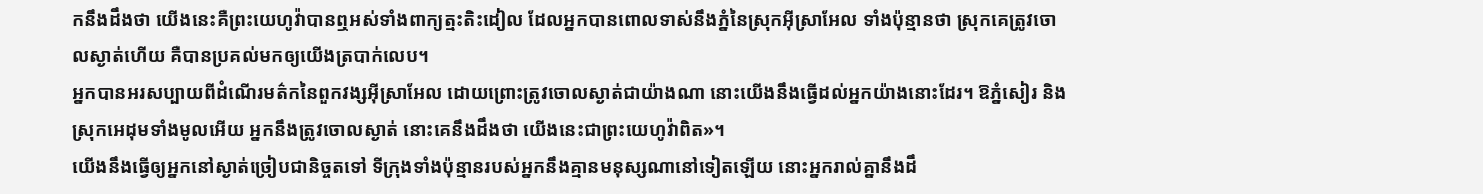កនឹងដឹងថា យើងនេះគឺព្រះយេហូវ៉ាបានឮអស់ទាំងពាក្យត្មះតិះដៀល ដែលអ្នកបានពោលទាស់នឹងភ្នំនៃស្រុកអ៊ីស្រាអែល ទាំងប៉ុន្មានថា ស្រុកគេត្រូវចោលស្ងាត់ហើយ គឺបានប្រគល់មកឲ្យយើងត្របាក់លេប។
អ្នកបានអរសប្បាយពីដំណើរមត៌កនៃពួកវង្សអ៊ីស្រាអែល ដោយព្រោះត្រូវចោលស្ងាត់ជាយ៉ាងណា នោះយើងនឹងធ្វើដល់អ្នកយ៉ាងនោះដែរ។ ឱភ្នំសៀរ និងស្រុកអេដុមទាំងមូលអើយ អ្នកនឹងត្រូវចោលស្ងាត់ នោះគេនឹងដឹងថា យើងនេះជាព្រះយេហូវ៉ាពិត»។
យើងនឹងធ្វើឲ្យអ្នកនៅស្ងាត់ច្រៀបជានិច្ចតទៅ ទីក្រុងទាំងប៉ុន្មានរបស់អ្នកនឹងគ្មានមនុស្សណានៅទៀតឡើយ នោះអ្នករាល់គ្នានឹងដឹ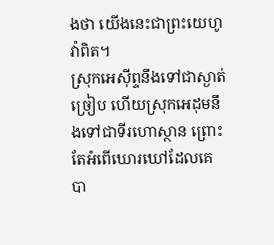ងថា យើងនេះជាព្រះយេហូវ៉ាពិត។
ស្រុកអេស៊ីព្ទនឹងទៅជាស្ងាត់ច្រៀប ហើយស្រុកអេដុមនឹងទៅជាទីរហោស្ថាន ព្រោះតែអំពើឃោរឃៅដែលគេ បា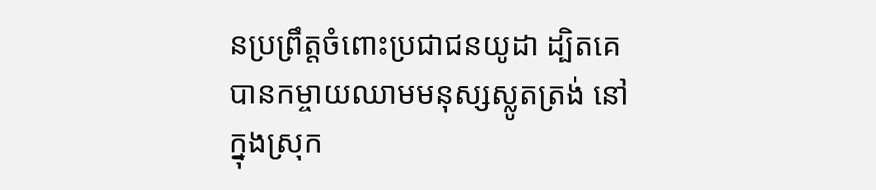នប្រព្រឹត្តចំពោះប្រជាជនយូដា ដ្បិតគេបានកម្ចាយឈាមមនុស្សស្លូតត្រង់ នៅក្នុងស្រុក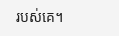របស់គេ។